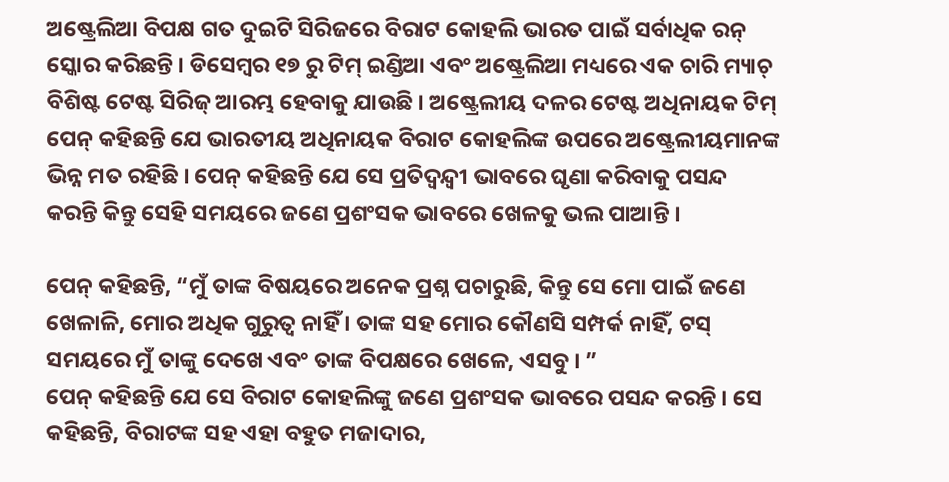ଅଷ୍ଟ୍ରେଲିଆ ବିପକ୍ଷ ଗତ ଦୁଇଟି ସିରିଜରେ ବିରାଟ କୋହଲି ଭାରତ ପାଇଁ ସର୍ବାଧିକ ରନ୍ ସ୍କୋର କରିଛନ୍ତି । ଡିସେମ୍ବର ୧୭ ରୁ ଟିମ୍ ଇଣ୍ଡିଆ ଏବଂ ଅଷ୍ଟ୍ରେଲିଆ ମଧ୍ୟରେ ଏକ ଚାରି ମ୍ୟାଚ୍ ବିଶିଷ୍ଟ ଟେଷ୍ଟ ସିରିଜ୍ ଆରମ୍ଭ ହେବାକୁ ଯାଉଛି । ଅଷ୍ଟ୍ରେଲୀୟ ଦଳର ଟେଷ୍ଟ ଅଧିନାୟକ ଟିମ୍ ପେନ୍ କହିଛନ୍ତି ଯେ ଭାରତୀୟ ଅଧିନାୟକ ବିରାଟ କୋହଲିଙ୍କ ଉପରେ ଅଷ୍ଟ୍ରେଲୀୟମାନଙ୍କ ଭିନ୍ନ ମତ ରହିଛି । ପେନ୍ କହିଛନ୍ତି ଯେ ସେ ପ୍ରତିଦ୍ୱନ୍ଦ୍ୱୀ ଭାବରେ ଘୃଣା କରିବାକୁ ପସନ୍ଦ କରନ୍ତି କିନ୍ତୁ ସେହି ସମୟରେ ଜଣେ ପ୍ରଶଂସକ ଭାବରେ ଖେଳକୁ ଭଲ ପାଆନ୍ତି ।

ପେନ୍ କହିଛନ୍ତି, “ମୁଁ ତାଙ୍କ ବିଷୟରେ ଅନେକ ପ୍ରଶ୍ନ ପଚାରୁଛି, କିନ୍ତୁ ସେ ମୋ ପାଇଁ ଜଣେ ଖେଳାଳି, ମୋର ଅଧିକ ଗୁରୁତ୍ୱ ନାହିଁ । ତାଙ୍କ ସହ ମୋର କୌଣସି ସମ୍ପର୍କ ନାହିଁ, ଟସ୍ ସମୟରେ ମୁଁ ତାଙ୍କୁ ଦେଖେ ଏବଂ ତାଙ୍କ ବିପକ୍ଷରେ ଖେଳେ, ଏସବୁ । ”
ପେନ୍ କହିଛନ୍ତି ଯେ ସେ ବିରାଟ କୋହଲିଙ୍କୁ ଜଣେ ପ୍ରଶଂସକ ଭାବରେ ପସନ୍ଦ କରନ୍ତି । ସେ କହିଛନ୍ତି, ବିରାଟଙ୍କ ସହ ଏହା ବହୁତ ମଜାଦାର,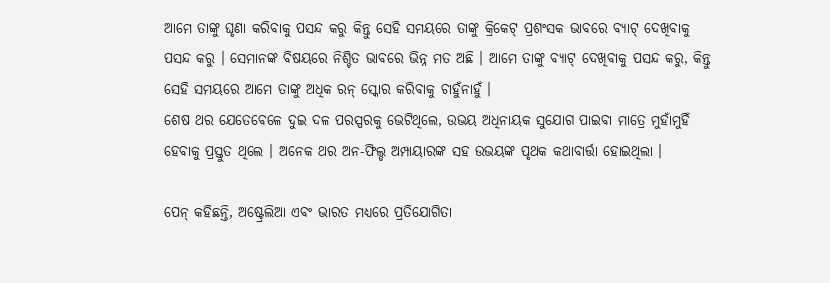ଆମେ ତାଙ୍କୁ ଘୃଣା କରିବାକୁ ପସନ୍ଦ କରୁ କିନ୍ତୁ ସେହି ସମୟରେ ତାଙ୍କୁ କ୍ରିକେଟ୍ ପ୍ରଶଂସକ ଭାବରେ ବ୍ୟାଟ୍ ଦେଖିବାକୁ ପସନ୍ଦ କରୁ । ସେମାନଙ୍କ ବିଷୟରେ ନିଶ୍ଚିତ ଭାବରେ ଭିନ୍ନ ମତ ଅଛି । ଆମେ ତାଙ୍କୁ ବ୍ୟାଟ୍ ଦେଖିବାକୁ ପସନ୍ଦ କରୁ, କିନ୍ତୁ ସେହି ସମୟରେ ଆମେ ତାଙ୍କୁ ଅଧିକ ରନ୍ ସ୍କୋର କରିବାକୁ ଚାହୁଁନାହୁଁ ।
ଶେଷ ଥର ଯେତେବେଳେ ଦୁଇ ଦଳ ପରସ୍ପରକୁ ଭେଟିଥିଲେ, ଉଭୟ ଅଧିନାୟକ ସୁଯୋଗ ପାଇବା ମାତ୍ରେ ମୁହାଁମୁହିଁ ହେବାକୁ ପ୍ରସ୍ତୁତ ଥିଲେ । ଅନେକ ଥର ଅନ-ଫିଲ୍ଡ ଅମ୍ପାୟାରଙ୍କ ସହ ଉଭୟଙ୍କ ପୃଥକ କଥାବାର୍ତ୍ତା ହୋଇଥିଲା ।

ପେନ୍ କହିଛନ୍ତି, ଅଷ୍ଟ୍ରେଲିଆ ଏବଂ ଭାରତ ମଧ୍ୟରେ ପ୍ରତିଯୋଗିତା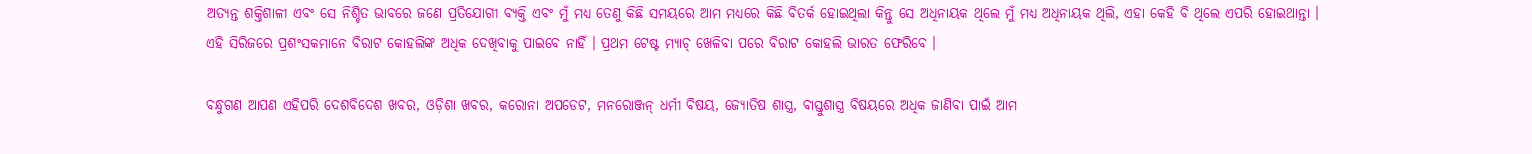ଅତ୍ୟନ୍ତ ଶକ୍ତିଶାଳୀ ଏବଂ ସେ ନିଶ୍ଚିତ ଭାବରେ ଜଣେ ପ୍ରତିଯୋଗୀ ବ୍ୟକ୍ତି ଏବଂ ମୁଁ ମଧ୍ୟ ତେଣୁ କିଛି ସମୟରେ ଆମ ମଧ୍ୟରେ କିଛି ବିତର୍କ ହୋଇଥିଲା କିନ୍ତୁ ସେ ଅଧିନାୟକ ଥିଲେ ମୁଁ ମଧ୍ୟ ଅଧିନାୟକ ଥିଲି, ଏହା କେହି ବି ଥିଲେ ଏପରି ହୋଇଥାନ୍ତା ।
ଏହି ସିରିଜରେ ପ୍ରଶଂସକମାନେ ବିରାଟ କୋହଲିଙ୍କ ଅଧିକ ଦେଖିବାକୁ ପାଇବେ ନାହିଁ । ପ୍ରଥମ ଟେଷ୍ଟ ମ୍ୟାଚ୍ ଖେଳିବା ପରେ ବିରାଟ କୋହଲି ଭାରତ ଫେରିବେ ।

ବନ୍ଧୁଗଣ ଆପଣ ଏହିପରି ଦେଶବିଦେଶ ଖବର, ଓଡ଼ିଶା ଖବର, କରୋନା ଅପଡେଟ, ମନରୋଞ୍ଜନ୍ ଧର୍ମୀ ବିଷୟ, ଜ୍ୟୋତିଷ ଶାସ୍ତ୍ର, ବାସ୍ତୁଶାସ୍ତ୍ର ବିଷୟରେ ଅଧିକ ଜାଣିବା ପାଇଁ ଆମ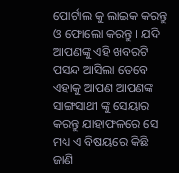ପୋର୍ଟାଲ କୁ ଲାଇକ କରନ୍ତୁ ଓ ଫୋଲୋ କରନ୍ତୁ । ଯଦି ଆପଣଙ୍କୁ ଏହି ଖବରଟି ପସନ୍ଦ ଆସିଲା ତେବେ ଏହାକୁ ଆପଣ ଆପଣଙ୍କ ସାଙ୍ଗସାଥୀ ଙ୍କୁ ସେୟାର କରନ୍ତୁ ଯାହାଫଳରେ ସେ ମଧ୍ୟ ଏ ବିଷୟରେ କିଛି ଜାଣି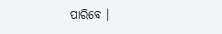ପାରିବେ ।